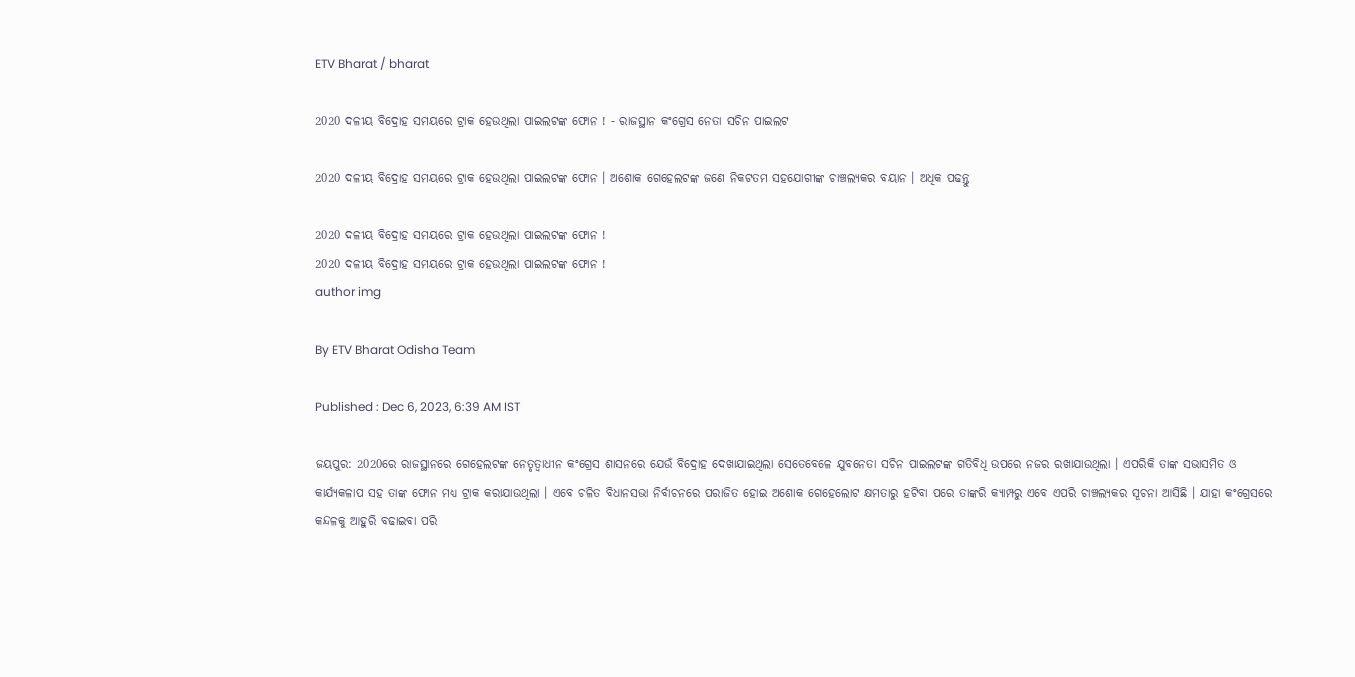ETV Bharat / bharat

2020 ଦଳୀୟ ବିଦ୍ରୋହ ସମୟରେ ଟ୍ରାକ ହେଉଥିଲା ପାଇଲଟଙ୍କ ଫୋନ ! - ରାଜସ୍ଥାନ କଂଗ୍ରେସ ନେତା ସଚିନ ପାଇଲଟ

2020 ଦଳୀୟ ବିଦ୍ରୋହ ସମୟରେ ଟ୍ରାକ ହେଉଥିଲା ପାଇଲଟଙ୍କ ଫୋନ । ଅଶୋକ ଗେହେଲଟଙ୍କ ଜଣେ ନିକଟତମ ସହଯୋଗୀଙ୍କ ଚାଞ୍ଚଲ୍ୟକର ବୟାନ । ଅଧିକ ପଢନ୍ତୁ

2020 ଦଳୀୟ ବିଦ୍ରୋହ ସମୟରେ ଟ୍ରାକ ହେଉଥିଲା ପାଇଲଟଙ୍କ ଫୋନ !
2020 ଦଳୀୟ ବିଦ୍ରୋହ ସମୟରେ ଟ୍ରାକ ହେଉଥିଲା ପାଇଲଟଙ୍କ ଫୋନ !
author img

By ETV Bharat Odisha Team

Published : Dec 6, 2023, 6:39 AM IST

ଜୟପୁର: 2020ରେ ରାଜସ୍ଥାନରେ ଗେହେଲଟଙ୍କ ନେତୃତ୍ବାଧୀନ କଂଗ୍ରେସ ଶାସନରେ ଯେଉଁ ବିଦ୍ରୋହ ଦେଖାଯାଇଥିଲା ସେତେବେଳେ ଯୁବନେତା ସଚିନ ପାଇଲଟଙ୍କ ଗତିବିଧି ଉପରେ ନଜର ରଖାଯାଉଥିଲା । ଏପରିକି ତାଙ୍କ ସଭାସମିତ ଓ କାର୍ଯ୍ୟକଳାପ ସହ ତାଙ୍କ ଫୋନ ମଧ୍ୟ ଟ୍ରାକ କରାଯାଉଥିଲା । ଏବେ ଚଳିତ ବିଧାନସଭା ନିର୍ବାଚନରେ ପରାଜିତ ହୋଇ ଅଶୋକ ଗେହେଲୋଟ କ୍ଷମତାରୁ ହଟିବା ପରେ ତାଙ୍କରି କ୍ୟାମ୍ପରୁ ଏବେ ଏପରି ଚାଞ୍ଚଲ୍ୟକର ସୂଚନା ଆସିଛି । ଯାହା କଂଗ୍ରେସରେ କନ୍ଦଳକୁ ଆହୁରି ବଢାଇବା ପରି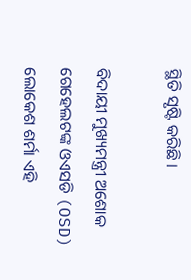ସ୍ଥିତି ସୃଷ୍ଟି କରିଛି ।

ବିଦାୟୀ ମୁଖ୍ୟମନ୍ତ୍ରୀ ଅଶୋକ ଗେହେଲଟଙ୍କ ଓଏସଡି (OSD) ଲୋକେଶ ଶର୍ମା ଏହି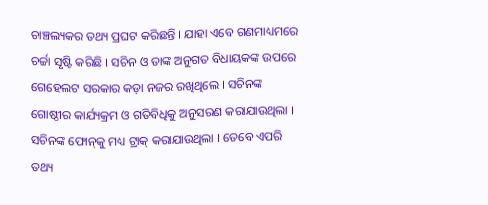ଚାଞ୍ଚଲ୍ୟକର ତଥ୍ୟ ପ୍ରଘଟ କରିଛନ୍ତି । ଯାହା ଏବେ ଗଣମାଧ୍ୟମରେ ଚର୍ଚ୍ଚା ସୃଷ୍ଟି କରିଛି । ସଚିନ ଓ ତାଙ୍କ ଅନୁଗତ ବିଧାୟକଙ୍କ ଉପରେ ଗେହେଲଟ ସରକାର କଡ଼ା ନଜର ରଖିଥିଲେ । ସଚିନଙ୍କ ଗୋଷ୍ଠୀର କାର୍ଯ୍ୟକ୍ରମ ଓ ଗତିବିଧିକୁ ଅନୁସରଣ କରାଯାଉଥିଲା । ସଚିନଙ୍କ ଫୋନ୍‌କୁ ମଧ୍ୟ ଟ୍ରାକ୍‌ କରାଯାଉଥିଲା । ତେବେ ଏପରି ତଥ୍ୟ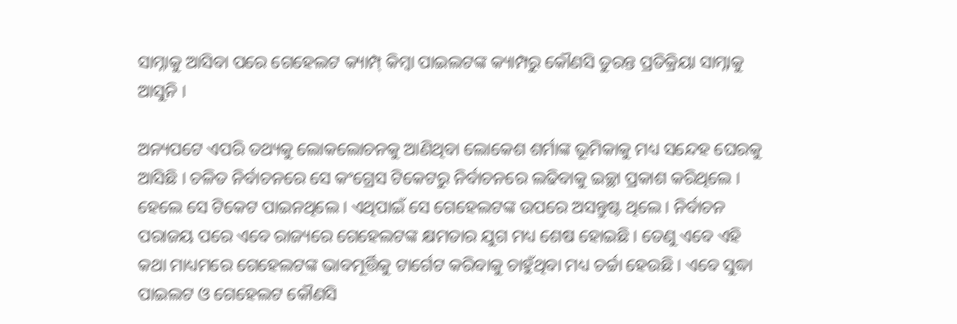ସାମ୍ନାକୁ ଆସିବା ପରେ ଗେହେଲଟ କ୍ୟାମ୍ପ୍‌ କିମ୍ବା ପାଇଲଟଙ୍କ କ୍ୟାମ୍ପରୁ କୌଣସି ତୁରନ୍ତ ପ୍ରତିକ୍ରିୟା ସାମ୍ନାକୁ ଆସୁନି ।

ଅନ୍ୟପଟେ ଏପରି ତଥ୍ୟକୁ ଲୋକଲୋଚନକୁ ଆଣିଥିବା ଲୋକେଶ ଶର୍ମାଙ୍କ ଭୂମିକାକୁ ମଧ୍ୟ ସନ୍ଦେହ ଘେରକୁ ଆସିଛି । ଚଳିତ ନିର୍ବାଚନରେ ସେ କଂଗ୍ରେସ ଟିକେଟରୁ ନିର୍ବାଚନରେ ଲଢିବାକୁ ଇଚ୍ଛା ପ୍ରକାଶ କରିଥିଲେ । ହେଲେ ସେ ଟିକେଟ ପାଇନଥିଲେ । ଏଥିପାଇଁ ସେ ଗେହେଲଟଙ୍କ ଉପରେ ଅସନ୍ତୁଷ୍ଟ ଥିଲେ । ନିର୍ବାଚନ ପରାଜୟ ପରେ ଏବେ ରାଜ୍ୟରେ ଗେହେଲଟଙ୍କ କ୍ଷମତାର ଯୁଗ ମଧ୍ୟ ଶେଷ ହୋଇଛି । ତେଣୁ ଏବେ ଏହି କଥା ମାଧ୍ୟମରେ ଗେହେଲଟଙ୍କ ଭାବମୂର୍ତ୍ତିକୁ ଟାର୍ଗେଟ କରିବାକୁ ଚାହୁଁଥିବା ମଧ୍ୟ ଚର୍ଚ୍ଚା ହେଉଛି । ଏବେ ସୁଦ୍ଧା ପାଇଲଟ ଓ ଗେହେଲଟ କୌଣସି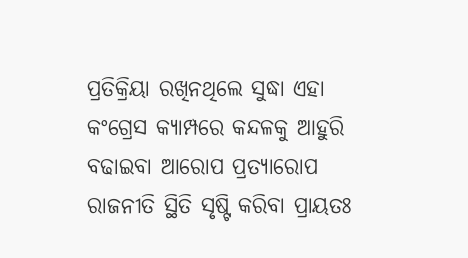ପ୍ରତିକ୍ରିୟା ରଖିନଥିଲେ ସୁଦ୍ଧା ଏହା କଂଗ୍ରେସ କ୍ୟାମ୍ପରେ କନ୍ଦଳକୁ ଆହୁରି ବଢାଇବା ଆରୋପ ପ୍ରତ୍ୟାରୋପ ରାଜନୀତି ସ୍ଥିତି ସୃଷ୍ଟି କରିବା ପ୍ରାୟତଃ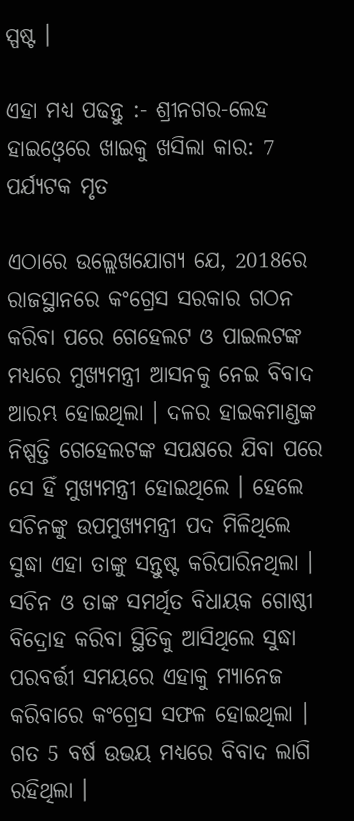ସ୍ପଷ୍ଟ ।

ଏହା ମଧ୍ୟ ପଢନ୍ତୁ :- ଶ୍ରୀନଗର-ଲେହ ହାଇଓ୍ବେରେ ଖାଇକୁ ଖସିଲା କାର: 7 ପର୍ଯ୍ୟଟକ ମୃତ

ଏଠାରେ ଉଲ୍ଲେଖଯୋଗ୍ୟ ଯେ, 2018ରେ ରାଜସ୍ଥାନରେ କଂଗ୍ରେସ ସରକାର ଗଠନ କରିବା ପରେ ଗେହେଲଟ ଓ ପାଇଲଟଙ୍କ ମଧ୍ୟରେ ମୁଖ୍ୟମନ୍ତ୍ରୀ ଆସନକୁ ନେଇ ବିବାଦ ଆରମ୍ଭ ହୋଇଥିଲା । ଦଳର ହାଇକମାଣ୍ଡଙ୍କ ନିଷ୍ପତ୍ତି ଗେହେଲଟଙ୍କ ସପକ୍ଷରେ ଯିବା ପରେ ସେ ହିଁ ମୁଖ୍ୟମନ୍ତ୍ରୀ ହୋଇଥିଲେ । ହେଲେ ସଚିନଙ୍କୁ ଉପମୁଖ୍ୟମନ୍ତ୍ରୀ ପଦ ମିଳିଥିଲେ ସୁଦ୍ଧା ଏହା ତାଙ୍କୁ ସନ୍ତୁଷ୍ଟ କରିପାରିନଥିଲା । ସଚିନ ଓ ତାଙ୍କ ସମର୍ଥିତ ବିଧାୟକ ଗୋଷ୍ଠୀ ବିଦ୍ରୋହ କରିବା ସ୍ଥିତିକୁ ଆସିଥିଲେ ସୁଦ୍ଧା ପରବର୍ତ୍ତୀ ସମୟରେ ଏହାକୁ ମ୍ୟାନେଜ କରିବାରେ କଂଗ୍ରେସ ସଫଳ ହୋଇଥିଲା । ଗତ 5 ବର୍ଷ ଉଭୟ ମଧ୍ୟରେ ବିବାଦ ଲାଗି ରହିଥିଲା ।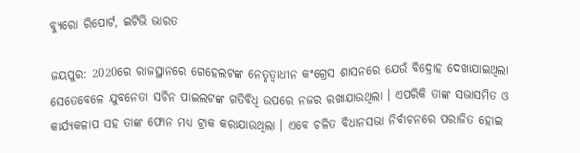ବ୍ୟୁରୋ ରିପୋର୍ଟ, ଇଟିଭି ଭାରତ

ଜୟପୁର: 2020ରେ ରାଜସ୍ଥାନରେ ଗେହେଲଟଙ୍କ ନେତୃତ୍ବାଧୀନ କଂଗ୍ରେସ ଶାସନରେ ଯେଉଁ ବିଦ୍ରୋହ ଦେଖାଯାଇଥିଲା ସେତେବେଳେ ଯୁବନେତା ସଚିନ ପାଇଲଟଙ୍କ ଗତିବିଧି ଉପରେ ନଜର ରଖାଯାଉଥିଲା । ଏପରିକି ତାଙ୍କ ସଭାସମିତ ଓ କାର୍ଯ୍ୟକଳାପ ସହ ତାଙ୍କ ଫୋନ ମଧ୍ୟ ଟ୍ରାକ କରାଯାଉଥିଲା । ଏବେ ଚଳିତ ବିଧାନସଭା ନିର୍ବାଚନରେ ପରାଜିତ ହୋଇ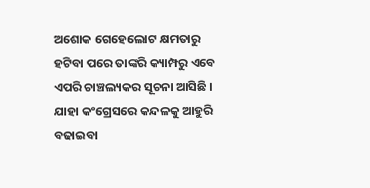ଅଶୋକ ଗେହେଲୋଟ କ୍ଷମତାରୁ ହଟିବା ପରେ ତାଙ୍କରି କ୍ୟାମ୍ପରୁ ଏବେ ଏପରି ଚାଞ୍ଚଲ୍ୟକର ସୂଚନା ଆସିଛି । ଯାହା କଂଗ୍ରେସରେ କନ୍ଦଳକୁ ଆହୁରି ବଢାଇବା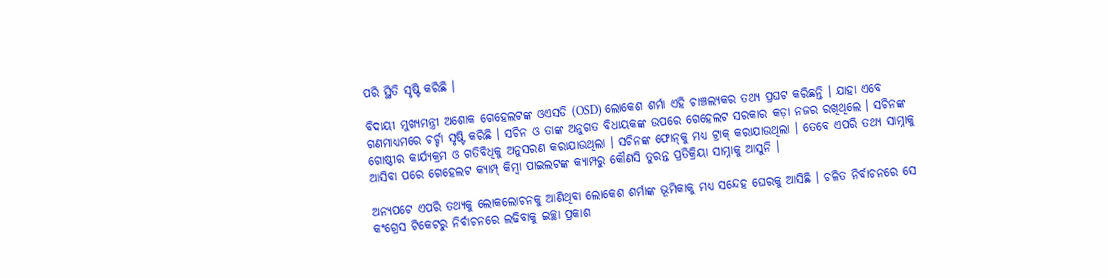ପରି ସ୍ଥିତି ସୃଷ୍ଟି କରିଛି ।

ବିଦାୟୀ ମୁଖ୍ୟମନ୍ତ୍ରୀ ଅଶୋକ ଗେହେଲଟଙ୍କ ଓଏସଡି (OSD) ଲୋକେଶ ଶର୍ମା ଏହି ଚାଞ୍ଚଲ୍ୟକର ତଥ୍ୟ ପ୍ରଘଟ କରିଛନ୍ତି । ଯାହା ଏବେ ଗଣମାଧ୍ୟମରେ ଚର୍ଚ୍ଚା ସୃଷ୍ଟି କରିଛି । ସଚିନ ଓ ତାଙ୍କ ଅନୁଗତ ବିଧାୟକଙ୍କ ଉପରେ ଗେହେଲଟ ସରକାର କଡ଼ା ନଜର ରଖିଥିଲେ । ସଚିନଙ୍କ ଗୋଷ୍ଠୀର କାର୍ଯ୍ୟକ୍ରମ ଓ ଗତିବିଧିକୁ ଅନୁସରଣ କରାଯାଉଥିଲା । ସଚିନଙ୍କ ଫୋନ୍‌କୁ ମଧ୍ୟ ଟ୍ରାକ୍‌ କରାଯାଉଥିଲା । ତେବେ ଏପରି ତଥ୍ୟ ସାମ୍ନାକୁ ଆସିବା ପରେ ଗେହେଲଟ କ୍ୟାମ୍ପ୍‌ କିମ୍ବା ପାଇଲଟଙ୍କ କ୍ୟାମ୍ପରୁ କୌଣସି ତୁରନ୍ତ ପ୍ରତିକ୍ରିୟା ସାମ୍ନାକୁ ଆସୁନି ।

ଅନ୍ୟପଟେ ଏପରି ତଥ୍ୟକୁ ଲୋକଲୋଚନକୁ ଆଣିଥିବା ଲୋକେଶ ଶର୍ମାଙ୍କ ଭୂମିକାକୁ ମଧ୍ୟ ସନ୍ଦେହ ଘେରକୁ ଆସିଛି । ଚଳିତ ନିର୍ବାଚନରେ ସେ କଂଗ୍ରେସ ଟିକେଟରୁ ନିର୍ବାଚନରେ ଲଢିବାକୁ ଇଚ୍ଛା ପ୍ରକାଶ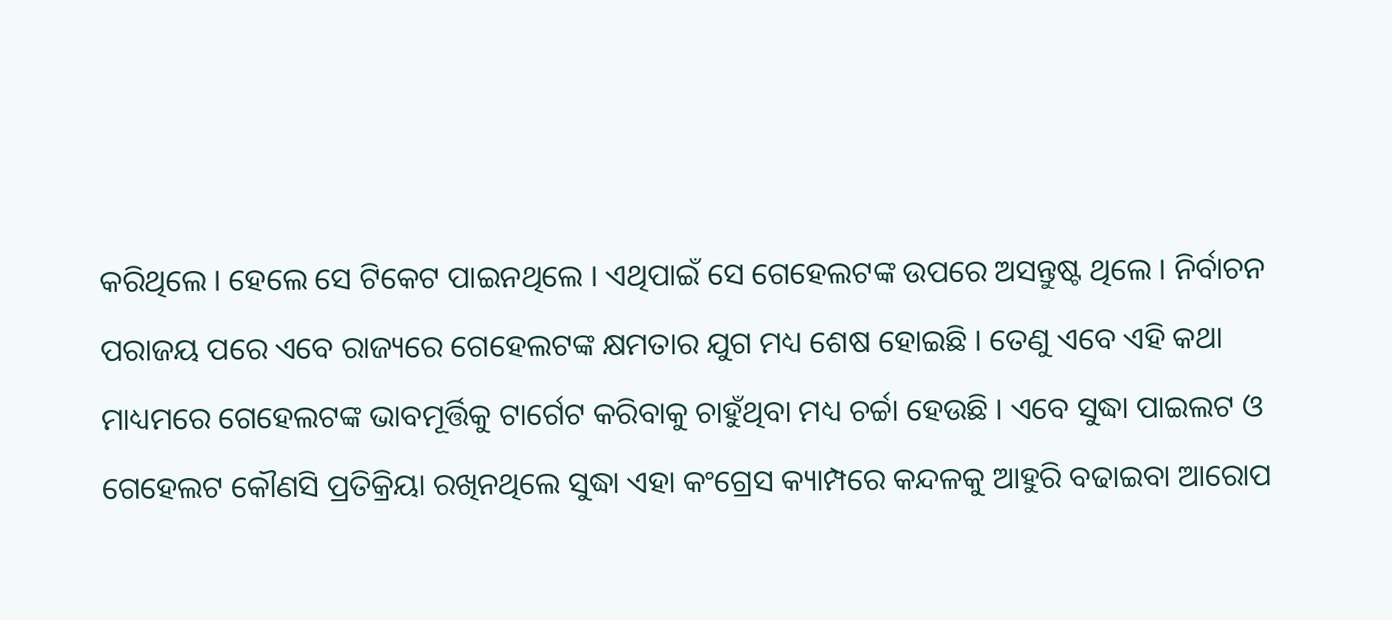କରିଥିଲେ । ହେଲେ ସେ ଟିକେଟ ପାଇନଥିଲେ । ଏଥିପାଇଁ ସେ ଗେହେଲଟଙ୍କ ଉପରେ ଅସନ୍ତୁଷ୍ଟ ଥିଲେ । ନିର୍ବାଚନ ପରାଜୟ ପରେ ଏବେ ରାଜ୍ୟରେ ଗେହେଲଟଙ୍କ କ୍ଷମତାର ଯୁଗ ମଧ୍ୟ ଶେଷ ହୋଇଛି । ତେଣୁ ଏବେ ଏହି କଥା ମାଧ୍ୟମରେ ଗେହେଲଟଙ୍କ ଭାବମୂର୍ତ୍ତିକୁ ଟାର୍ଗେଟ କରିବାକୁ ଚାହୁଁଥିବା ମଧ୍ୟ ଚର୍ଚ୍ଚା ହେଉଛି । ଏବେ ସୁଦ୍ଧା ପାଇଲଟ ଓ ଗେହେଲଟ କୌଣସି ପ୍ରତିକ୍ରିୟା ରଖିନଥିଲେ ସୁଦ୍ଧା ଏହା କଂଗ୍ରେସ କ୍ୟାମ୍ପରେ କନ୍ଦଳକୁ ଆହୁରି ବଢାଇବା ଆରୋପ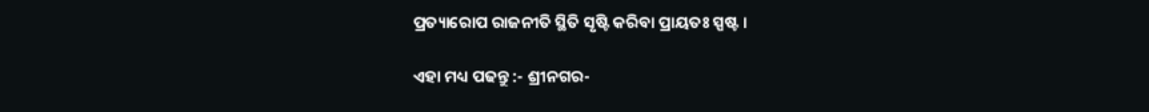ପ୍ରତ୍ୟାରୋପ ରାଜନୀତି ସ୍ଥିତି ସୃଷ୍ଟି କରିବା ପ୍ରାୟତଃ ସ୍ପଷ୍ଟ ।

ଏହା ମଧ୍ୟ ପଢନ୍ତୁ :- ଶ୍ରୀନଗର-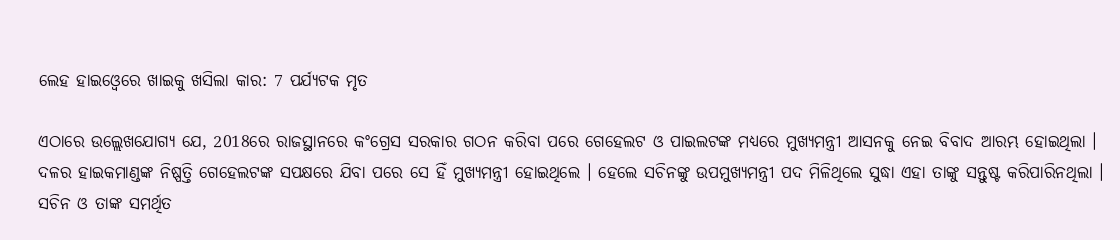ଲେହ ହାଇଓ୍ବେରେ ଖାଇକୁ ଖସିଲା କାର: 7 ପର୍ଯ୍ୟଟକ ମୃତ

ଏଠାରେ ଉଲ୍ଲେଖଯୋଗ୍ୟ ଯେ, 2018ରେ ରାଜସ୍ଥାନରେ କଂଗ୍ରେସ ସରକାର ଗଠନ କରିବା ପରେ ଗେହେଲଟ ଓ ପାଇଲଟଙ୍କ ମଧ୍ୟରେ ମୁଖ୍ୟମନ୍ତ୍ରୀ ଆସନକୁ ନେଇ ବିବାଦ ଆରମ୍ଭ ହୋଇଥିଲା । ଦଳର ହାଇକମାଣ୍ଡଙ୍କ ନିଷ୍ପତ୍ତି ଗେହେଲଟଙ୍କ ସପକ୍ଷରେ ଯିବା ପରେ ସେ ହିଁ ମୁଖ୍ୟମନ୍ତ୍ରୀ ହୋଇଥିଲେ । ହେଲେ ସଚିନଙ୍କୁ ଉପମୁଖ୍ୟମନ୍ତ୍ରୀ ପଦ ମିଳିଥିଲେ ସୁଦ୍ଧା ଏହା ତାଙ୍କୁ ସନ୍ତୁଷ୍ଟ କରିପାରିନଥିଲା । ସଚିନ ଓ ତାଙ୍କ ସମର୍ଥିତ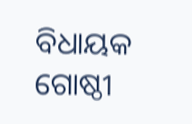ବିଧାୟକ ଗୋଷ୍ଠୀ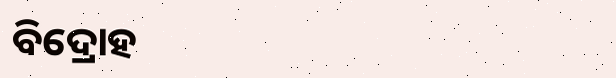ବିଦ୍ରୋହ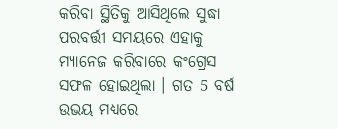କରିବା ସ୍ଥିତିକୁ ଆସିଥିଲେ ସୁଦ୍ଧା ପରବର୍ତ୍ତୀ ସମୟରେ ଏହାକୁ ମ୍ୟାନେଜ କରିବାରେ କଂଗ୍ରେସ ସଫଳ ହୋଇଥିଲା । ଗତ 5 ବର୍ଷ ଉଭୟ ମଧ୍ୟରେ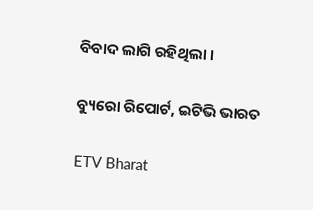ବିବାଦ ଲାଗି ରହିଥିଲା ।

ବ୍ୟୁରୋ ରିପୋର୍ଟ, ଇଟିଭି ଭାରତ

ETV Bharat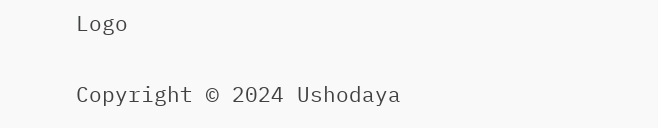Logo

Copyright © 2024 Ushodaya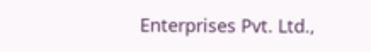Enterprises Pvt. Ltd.,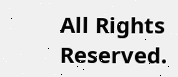All Rights Reserved.